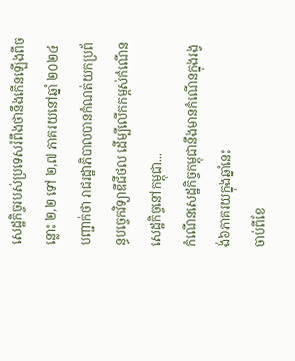សេដ្ឋកិច្ចរបស់ប្រទេសរំពឹងថានឹងកើនឡើងពីចន្លោះ ២,២ ទៅ ២,៧ ភាគរយនៅឆ្នាំ ២០២៤
បញ្ជាក់ថា រាជរដ្ឋាភិបាលបានកំណត់យកប្រព័ន្ធបច្ចេកវិទ្យាឌីជីថល ដើម្បីលើកកម្ពស់កំណើនសេដ្ឋកិច្ចនៅកម្ពុជា...
កំណើនសេដ្ឋកិច្ចកម្ពុជានឹងមានកំណើនក្នុងរង្វង់៦ភាគរយក្នុងឆ្នាំនេះ
ចាប់ពីខែ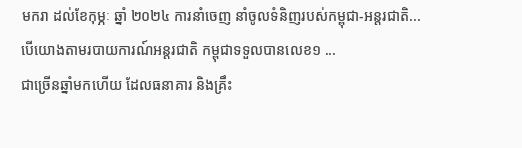មករា ដល់ខែកុម្ភៈ ឆ្នាំ ២០២៤ ការនាំចេញ នាំចូលទំនិញរបស់កម្ពុជា-អន្តរជាតិ...
បើយោងតាមរបាយការណ៍អន្តរជាតិ កម្ពុជាទទួលបានលេខ១ ...
ជាច្រើនឆ្នាំមកហើយ ដែលធនាគារ និងគ្រឹះ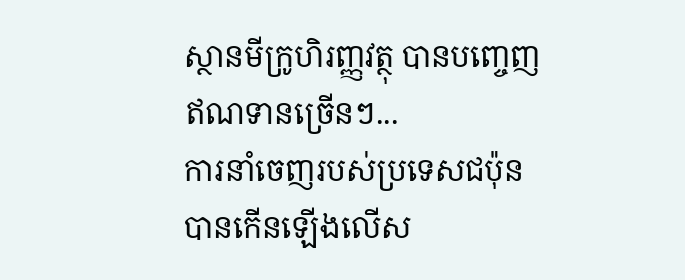ស្ថានមីក្រូហិរញ្ញវត្ថុ បានបញ្ចេញឥណទានច្រើនៗ...
ការនាំចេញរបស់ប្រទេសជប៉ុនបានកើនឡើងលើស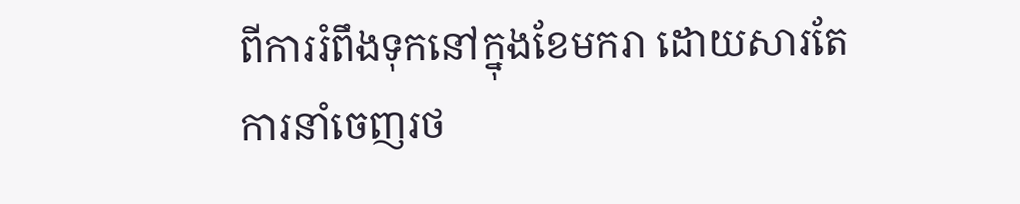ពីការរំពឹងទុកនៅក្នុងខែមករា ដោយសារតែការនាំចេញរថ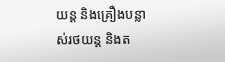យន្ត និងគ្រឿងបន្លាស់រថយន្ត និងត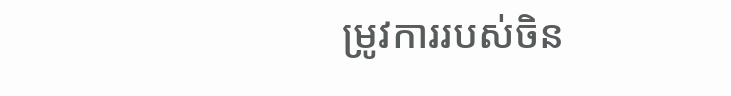ម្រូវការរបស់ចិន